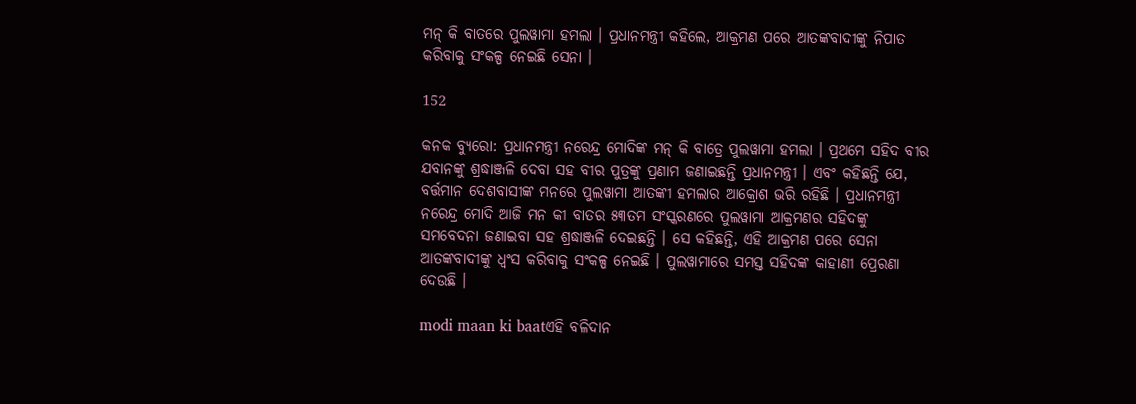ମନ୍ କି ବାତରେ ପୁଲୱାମା ହମଲା । ପ୍ରଧାନମନ୍ତ୍ରୀ କହିଲେ, ଆକ୍ରମଣ ପରେ ଆତଙ୍କବାଦୀଙ୍କୁ ନିପାତ କରିବାକୁ ସଂକଳ୍ପ ନେଇଛି ସେନା ।

152

କନକ ବ୍ୟୁରୋ: ପ୍ରଧାନମନ୍ତ୍ରୀ ନରେନ୍ଦ୍ର ମୋଦିଙ୍କ ମନ୍ କି ବାତ୍ରେ ପୁଲୱାମା ହମଲା । ପ୍ରଥମେ ସହିଦ ବୀର ଯବାନଙ୍କୁ ଶ୍ରଦ୍ଧାଞ୍ଜଳି ଦେବା ସହ ବୀର ପୁତ୍ରଙ୍କୁ ପ୍ରଣାମ ଜଣାଇଛନ୍ତି ପ୍ରଧାନମନ୍ତ୍ରୀ । ଏବଂ କହିଛନ୍ତି ଯେ, ବର୍ତ୍ତମାନ ଦେଶବାସୀଙ୍କ ମନରେ ପୁଲୱାମା ଆତଙ୍କୀ ହମଲାର ଆକ୍ରୋଶ ଭରି ରହିଛି । ପ୍ରଧାନମନ୍ତ୍ରୀ ନରେନ୍ଦ୍ର ମୋଦି ଆଜି ମନ କୀ ବାତର ୫୩ତମ ସଂସ୍କରଣରେ ପୁଲୱାମା ଆକ୍ରମଣର ସହିଦଙ୍କୁ ସମବେଦନା ଜଣାଇବା ସହ ଶ୍ରଦ୍ଧାଞ୍ଜଳି ଦେଇଛନ୍ତି । ସେ କହିଛନ୍ତି, ଏହି ଆକ୍ରମଣ ପରେ ସେନା ଆତଙ୍କବାଦୀଙ୍କୁ ଧ୍ୱଂସ କରିବାକୁ ସଂକଳ୍ପ ନେଇଛି । ପୁଲୱାମାରେ ସମସ୍ତ ସହିଦଙ୍କ କାହାଣୀ ପ୍ରେରଣା ଦେଉଛି ।

modi maan ki baatଏହି ବଳିଦାନ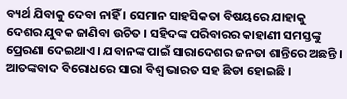ବ୍ୟର୍ଥ ଯିବାକୁ ଦେବା ନାହିଁ । ସେମାନ ସାହସିକତା ବିଷୟରେ ଯାହାକୁ ଦେଶର ଯୁବକ ଜାଣିବା ଉଚିତ । ସହିଦଙ୍କ ପରିବାରର କାହାଣୀ ସମସ୍ତଙ୍କୁ ପ୍ରେରଣା ଦେଇଥାଏ । ଯବାନଙ୍କ ପାଇଁ ସାରାଦେଶର ଜନତା ଶାନ୍ତିରେ ଅଛନ୍ତି । ଆତଙ୍କବାଦ ବିରୋଧରେ ସାରା ବିଶ୍ୱ ଭାରତ ସହ ଛିଡା ହୋଇଛି ।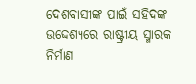ଦେଶବାସୀଙ୍କ ପାଇଁ ସହିଦଙ୍କ ଉଦ୍ଦେଶ୍ୟରେ ରାଷ୍ଟ୍ରୀୟ ସ୍ମାରକ ନିର୍ମାଣ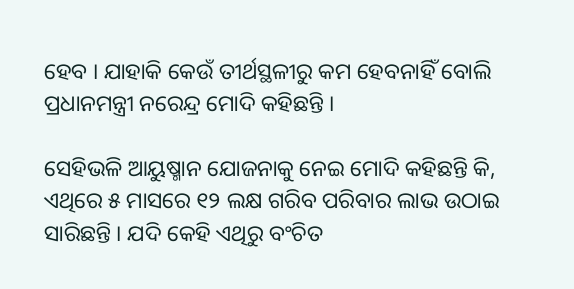ହେବ । ଯାହାକି କେଉଁ ତୀର୍ଥସ୍ଥଳୀରୁ କମ ହେବନାହିଁ ବୋଲି ପ୍ରଧାନମନ୍ତ୍ରୀ ନରେନ୍ଦ୍ର ମୋଦି କହିଛନ୍ତି ।

ସେହିଭଳି ଆୟୁଷ୍ମାନ ଯୋଜନାକୁ ନେଇ ମୋଦି କହିଛନ୍ତି କି, ଏଥିରେ ୫ ମାସରେ ୧୨ ଲକ୍ଷ ଗରିବ ପରିବାର ଲାଭ ଉଠାଇ ସାରିଛନ୍ତି । ଯଦି କେହି ଏଥିରୁ ବଂଚିତ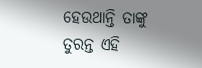ହେଉଥାନ୍ତି ତାଙ୍କୁ ତୁରନ୍ତ ଏହି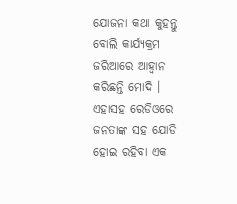ଯୋଜନା କଥା କୁହନ୍ତୁ ବୋଲି କାର୍ଯ୍ୟକ୍ରମ ଜରିଆରେ ଆହ୍ୱାନ କରିଛନ୍ତି ମୋଦି । ଏହାସହ ରେଡିଓରେ ଜନତାଙ୍କ ସହ ଯୋଡି ହୋଇ ରହିବା ଏକ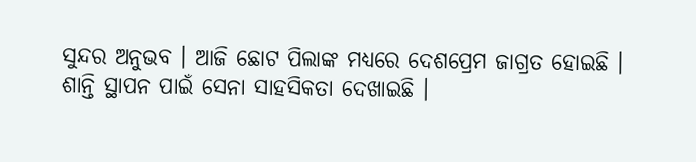ସୁନ୍ଦର ଅନୁଭବ । ଆଜି ଛୋଟ ପିଲାଙ୍କ ମଧ୍ୟରେ ଦେଶପ୍ରେମ ଜାଗ୍ରତ ହୋଇଛି । ଶାନ୍ତି ସ୍ଥାପନ ପାଇଁ ସେନା ସାହସିକତା ଦେଖାଇଛି ।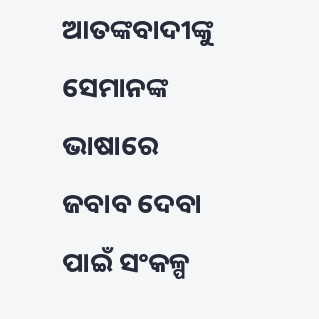ଆତଙ୍କବାଦୀଙ୍କୁ ସେମାନଙ୍କ ଭାଷାରେ ଜବାବ ଦେବା ପାଇଁ ସଂକଳ୍ପ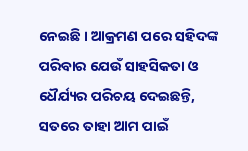ନେଇଛି । ଆକ୍ରମଣ ପରେ ସହିଦଙ୍କ ପରିବାର ଯେଉଁ ସାହସିକତା ଓ ଧୈର୍ଯ୍ୟର ପରିଚୟ ଦେଇଛନ୍ତି, ସତରେ ତାହା ଆମ ପାଇଁ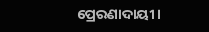ପ୍ରେରଣାଦାୟୀ ।